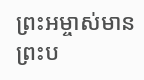ព្រះអម្ចាស់មានព្រះប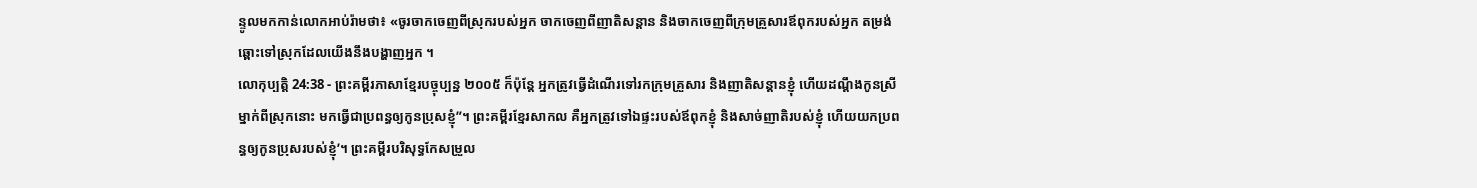ន្ទូលមកកាន់លោកអាប់រ៉ាមថា៖ «ចូរចាកចេញពីស្រុករបស់អ្នក ចាកចេញពីញាតិសន្ដាន និងចាកចេញពីក្រុមគ្រួសារឪពុករបស់អ្នក តម្រង់ឆ្ពោះទៅស្រុកដែលយើងនឹងបង្ហាញអ្នក ។
លោកុប្បត្តិ 24:38 - ព្រះគម្ពីរភាសាខ្មែរបច្ចុប្បន្ន ២០០៥ ក៏ប៉ុន្តែ អ្នកត្រូវធ្វើដំណើរទៅរកក្រុមគ្រួសារ និងញាតិសន្ដានខ្ញុំ ហើយដណ្ដឹងកូនស្រីម្នាក់ពីស្រុកនោះ មកធ្វើជាប្រពន្ធឲ្យកូនប្រុសខ្ញុំ”។ ព្រះគម្ពីរខ្មែរសាកល គឺអ្នកត្រូវទៅឯផ្ទះរបស់ឪពុកខ្ញុំ និងសាច់ញាតិរបស់ខ្ញុំ ហើយយកប្រពន្ធឲ្យកូនប្រុសរបស់ខ្ញុំ’។ ព្រះគម្ពីរបរិសុទ្ធកែសម្រួល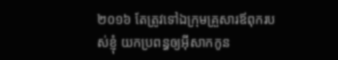២០១៦ តែត្រូវទៅឯក្រុមគ្រួសារឪពុករបស់ខ្ញុំ យកប្រពន្ធឲ្យអ៊ីសាកកូន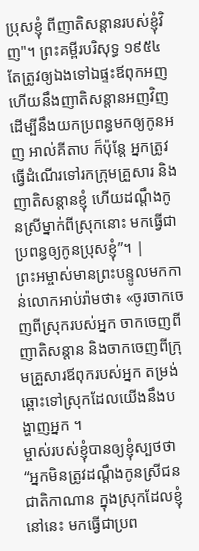ប្រុសខ្ញុំ ពីញាតិសន្តានរបស់ខ្ញុំវិញ"។ ព្រះគម្ពីរបរិសុទ្ធ ១៩៥៤ តែត្រូវឲ្យឯងទៅឯផ្ទះឪពុកអញ ហើយនឹងញាតិសន្តានអញវិញ ដើម្បីនឹងយកប្រពន្ធមកឲ្យកូនអញ អាល់គីតាប ក៏ប៉ុន្តែ អ្នកត្រូវធ្វើដំណើរទៅរកក្រុមគ្រួសារ និងញាតិសន្តានខ្ញុំ ហើយដណ្តឹងកូនស្រីម្នាក់ពីស្រុកនោះ មកធ្វើជាប្រពន្ធឲ្យកូនប្រុសខ្ញុំ”។ |
ព្រះអម្ចាស់មានព្រះបន្ទូលមកកាន់លោកអាប់រ៉ាមថា៖ «ចូរចាកចេញពីស្រុករបស់អ្នក ចាកចេញពីញាតិសន្ដាន និងចាកចេញពីក្រុមគ្រួសារឪពុករបស់អ្នក តម្រង់ឆ្ពោះទៅស្រុកដែលយើងនឹងបង្ហាញអ្នក ។
ម្ចាស់របស់ខ្ញុំបានឲ្យខ្ញុំស្បថថា “អ្នកមិនត្រូវដណ្ដឹងកូនស្រីជនជាតិកាណាន ក្នុងស្រុកដែលខ្ញុំនៅនេះ មកធ្វើជាប្រព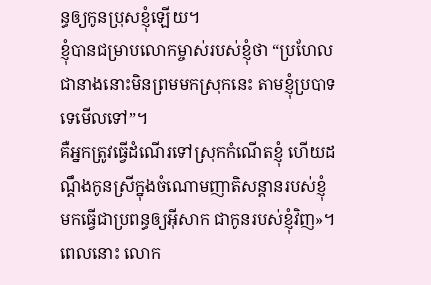ន្ធឲ្យកូនប្រុសខ្ញុំឡើយ។
ខ្ញុំបានជម្រាបលោកម្ចាស់របស់ខ្ញុំថា “ប្រហែលជានាងនោះមិនព្រមមកស្រុកនេះ តាមខ្ញុំប្របាទទេមើលទៅ”។
គឺអ្នកត្រូវធ្វើដំណើរទៅស្រុកកំណើតខ្ញុំ ហើយដណ្ដឹងកូនស្រីក្នុងចំណោមញាតិសន្ដានរបស់ខ្ញុំ មកធ្វើជាប្រពន្ធឲ្យអ៊ីសាក ជាកូនរបស់ខ្ញុំវិញ»។
ពេលនោះ លោក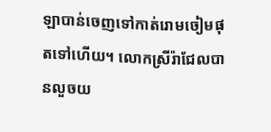ឡាបាន់ចេញទៅកាត់រោមចៀមផុតទៅហើយ។ លោកស្រីរ៉ាជែលបានលួចយ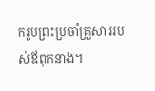ករូបព្រះប្រចាំគ្រួសាររបស់ឪពុកនាង។